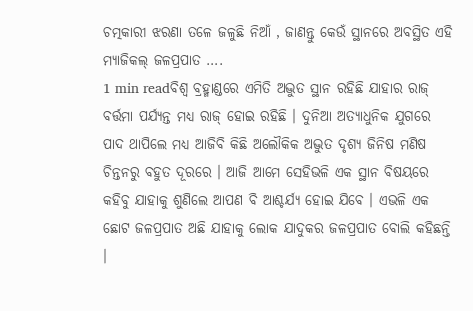ଚତ୍ମକାରୀ ଝରଣା ତଳେ ଜଳୁଛି ନିଆଁ , ଜାଣନ୍ତୁ କେଉଁ ସ୍ଥାନରେ ଅବସ୍ଥିତ ଏହି ମ୍ୟାଜିକଲ୍ ଜଳପ୍ରପାତ ….
1 min readବିଶ୍ୱ ବ୍ରହ୍ମାଣ୍ଡରେ ଏମିତି ଅଦ୍ଭୁତ ସ୍ଥାନ ରହିଛି ଯାହାର ରାଜ୍ ବର୍ତ୍ତମା ପର୍ଯ୍ୟନ୍ତ ମଧ୍ୟ ରାଜ୍ ହୋଇ ରହିଛି । ଦୁନିଆ ଅତ୍ୟାଧୁନିକ ଯୁଗରେ ପାଦ ଥାପିଲେ ମଧ୍ୟ ଆଜିବି କିଛି ଅଲୌକିକ ଅଦ୍ଭୁତ ଦୃଶ୍ୟ ଜିନିଷ ମଣିଷ ଚିନ୍ତନରୁ ବହୁତ ଦୂରରେ । ଆଜି ଆମେ ସେହିଭଳି ଏକ ସ୍ଥାନ ବିଷୟରେ କହିବୁ ଯାହାକୁ ଶୁଣିଲେ ଆପଣ ବି ଆଶ୍ଚର୍ଯ୍ୟ ହୋଇ ଯିବେ । ଏଭଳି ଏକ ଛୋଟ ଜଳପ୍ରପାତ ଅଛି ଯାହାକୁ ଲୋକ ଯାଦୁକର ଜଳପ୍ରପାତ ବୋଲି କହିଛନ୍ତି ।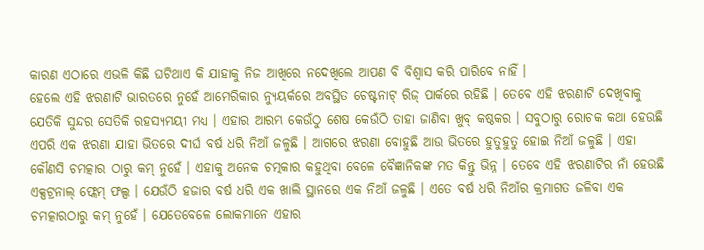କାରଣ ଏଠାରେ ଏଭଳି କିଛି ଘଟିଥାଏ କି ଯାହାକୁ ନିଜ ଆଖିରେ ନଦେଖିଲେ ଆପଣ ବି ବିଶ୍ୱାସ କରି ପାରିବେ ନାହିଁ ।
ହେଲେ ଏହି ଝରଣାଟି ଭାରତରେ ନୁହେଁ ଆମେରିକାର ନ୍ୟୁୟର୍କରେ ଅବସ୍ଥିତ ଚେଷ୍ଟନାଟ୍ ରିଜ୍ ପାର୍କରେ ରହିଛି । ତେବେ ଏହି ଝରଣାଟି ଦେଖିବାକୁ ଯେତିକି ସୁନ୍ଦର ସେତିକି ରହସ୍ୟମୟୀ ମଧ୍ୟ । ଏହାର ଆରମ୍ଭ କେଉଁଠୁ ଶେଷ କେଉଁଠି ତାହା ଜାଣିବା ଖୁବ୍ କଷ୍ଠକର । ସବୁଠାରୁ ରୋଚକ କଥା ହେଉଛି ଏପରି ଏକ ଝରଣା ଯାହା ଭିତରେ ଦୀର୍ଘ ବର୍ଷ ଧରି ନିଆଁ ଜଳୁଛି । ଆଗରେ ଝରଣା ବୋହୁଛି ଆଉ ଭିତରେ ହୁତୁହୁତୁ ହୋଇ ନିଆଁ ଜଳୁଛି । ଏହା କୌଣସି ଚମତ୍କାର ଠାରୁ କମ୍ ନୁହେଁ । ଏହାକୁ ଅନେକ ଚତ୍ମକାର କହୁଥିବା ବେଳେ ବୈଜ୍ଞାନିକଙ୍କ ମତ କିନ୍ତୁ ଭିନ୍ନ । ତେବେ ଏହି ଝରଣାଟିର ନାଁ ହେଉଛି ଏକ୍ସଟ୍ରନାଲ୍ ଫ୍ଲେମ୍ ଫଲ୍ସ । ଯେଉଁଠି ହଜାର ବର୍ଷ ଧରି ଏକ ଖାଲି ସ୍ଥାନରେ ଏକ ନିଆଁ ଜଳୁଛି । ଏତେ ବର୍ଷ ଧରି ନିଆଁର କ୍ରମାଗତ ଜଳିବା ଏକ ଚମତ୍କାରଠାରୁ କମ୍ ନୁହେଁ । ଯେତେବେଳେ ଲୋକମାନେ ଏହାର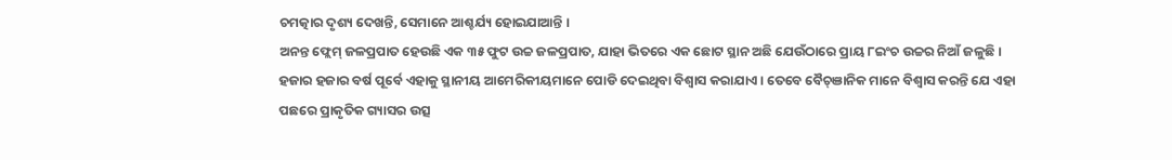ଚମତ୍କାର ଦୃଶ୍ୟ ଦେଖନ୍ତି, ସେମାନେ ଆଶ୍ଚର୍ଯ୍ୟ ହୋଇଯାଆନ୍ତି ।
ଅନନ୍ତ ଫ୍ଲେମ୍ ଜଳପ୍ରପାତ ହେଉଛି ଏକ ୩୫ ଫୁଟ ଉଚ୍ଚ ଜଳପ୍ରପାତ, ଯାହା ଭିତରେ ଏକ ଛୋଟ ସ୍ଥାନ ଅଛି ଯେଉଁଠାରେ ପ୍ରାୟ ୮ଇଂଚ ଉଚ୍ଚର ନିଆଁ ଜଳୁଛି । ହଜାର ହଜାର ବର୍ଷ ପୂର୍ବେ ଏହାକୁ ସ୍ଥାନୀୟ ଆମେରିକୀୟମାନେ ପୋଡି ଦେଇଥିବା ବିଶ୍ୱାସ କରାଯାଏ । ତେବେ ବୈଚ୍ଞାନିକ ମାନେ ବିଶ୍ୱାସ କରନ୍ତି ଯେ ଏହା ପଛରେ ପ୍ରାକୃତିକ ଗ୍ୟାସର ଉତ୍ସ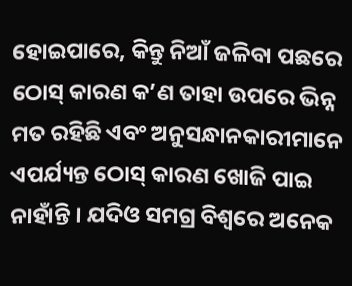ହୋଇପାରେ, କିନ୍ତୁ ନିଆଁ ଜଳିବା ପଛରେ ଠୋସ୍ କାରଣ କ’ଣ ତାହା ଉପରେ ଭିନ୍ନ ମତ ରହିଛି ଏବଂ ଅନୁସନ୍ଧାନକାରୀମାନେ ଏପର୍ଯ୍ୟନ୍ତ ଠୋସ୍ କାରଣ ଖୋଜି ପାଇ ନାହାଁନ୍ତି । ଯଦିଓ ସମଗ୍ର ବିଶ୍ୱରେ ଅନେକ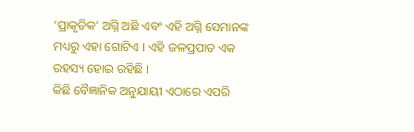‘ପ୍ରାକୃତିକ’ ଅଗ୍ନି ଅଛି ଏବଂ ଏହି ଅଗ୍ନି ସେମାନଙ୍କ ମଧ୍ୟରୁ ଏହା ଗୋଟିଏ । ଏହି ଜଳପ୍ରପାତ ଏକ ରହସ୍ୟ ହୋଇ ରହିଛି ।
କିଛି ବୈଜ୍ଞାନିକ ଅନୁଯାୟୀ ଏଠାରେ ଏପରି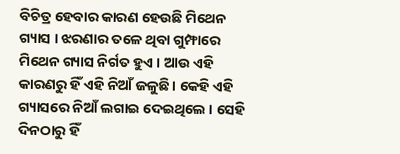ବିଚିତ୍ର ହେବାର କାରଣ ହେଉଛି ମିଥେନ ଗ୍ୟାସ । ଝରଣାର ତଳେ ଥିବା ଗୁମ୍ଫାରେ ମିଥେନ ଗ୍ୟାସ ନିର୍ଗତ ହୁଏ । ଆଉ ଏହି କାରଣରୁ ହିଁ ଏହି ନିଆଁ ଜଳୁଛି । କେହି ଏହି ଗ୍ୟାସରେ ନିଆଁ ଲଗାଇ ଦେଇଥିଲେ । ସେହି ଦିନଠାରୁ ହିଁ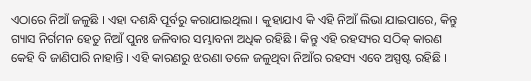ଏଠାରେ ନିଆଁ ଜଳୁଛି । ଏହା ଦଶନ୍ଧି ପୂର୍ବରୁ କରାଯାଇଥିଲା । କୁହାଯାଏ କି ଏହି ନିଆଁ ଲିଭା ଯାଇପାରେ, କିନ୍ତୁ ଗ୍ୟାସ ନିର୍ଗମନ ହେତୁ ନିଆଁ ପୁନଃ ଜଳିବାର ସମ୍ଭାବନା ଅଧିକ ରହିଛି । କିନ୍ତୁ ଏହି ରହସ୍ୟର ସଠିକ୍ କାରଣ କେହି ବି ଜାଣିପାରି ନାହାନ୍ତି । ଏହି କାରଣରୁ ଝରଣା ତଳେ ଜଳୁଥିବା ନିଆଁର ରହସ୍ୟ ଏବେ ଅସ୍ପଷ୍ଟ ରହିଛି ।